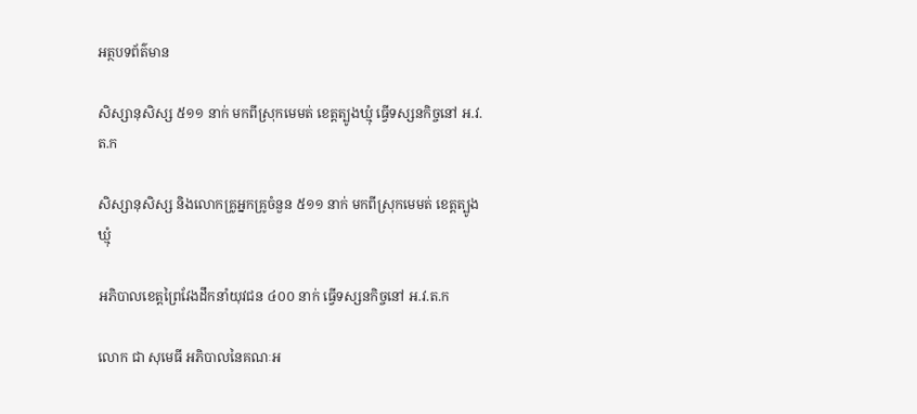អត្ថបទព័ត៌មាន

សិស្សានុសិស្ស ៥១១ នាក់ មកពីស្រុកមេមត់ ខេត្តត្បូងឃ្មុំ ធ្វើទស្សនកិច្ចនៅ អ.វ.ត.ក

សិស្សានុសិស្ស និងលោកគ្រូអ្នកគ្រូចំនួន ៥១១ នាក់ មកពីស្រុកមេមត់ ខេត្តត្បូងឃ្មុំ

អភិបាលខេត្តព្រៃវែងដឹកនាំយុវជន ៤០០ នាក់ ធ្វើទស្សនកិច្ចនៅ អ.វ.ត.ក

លោក ជា សុមេធី អភិបាលនៃគណៈអ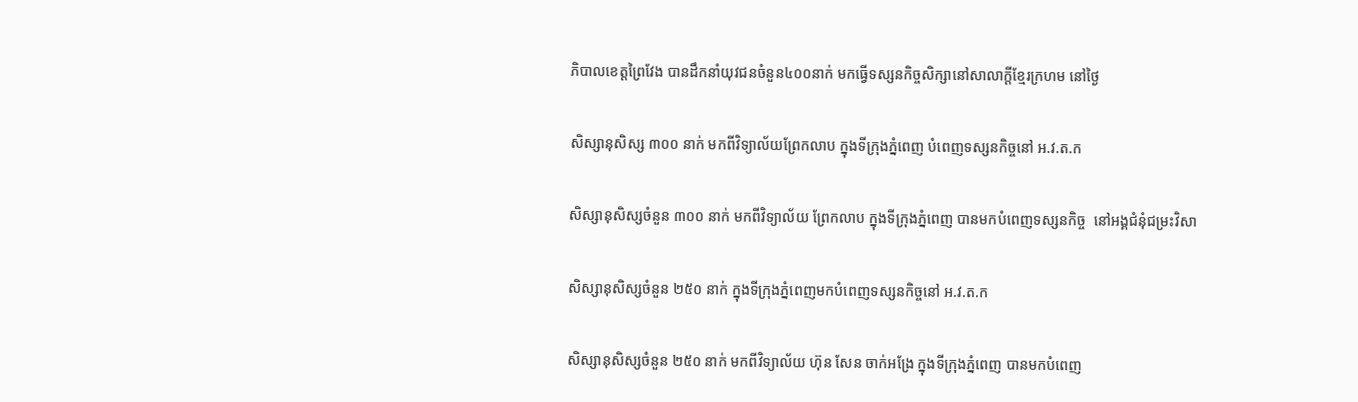ភិបាលខេត្តព្រៃវែង បានដឹកនាំយុវជនចំនួន៤០០នាក់ មកធ្វើទស្សនកិច្ចសិក្សានៅសាលាក្តីខ្មែរក្រហម នៅថ្ងៃ

សិស្សានុសិស្ស ៣០០ នាក់ មកពីវិទ្យាល័យព្រែកលាប ក្នុងទីក្រុងភ្នំពេញ បំពេញទស្សនកិច្ចនៅ អ.វ.ត.ក

សិស្សានុសិស្សចំនួន ៣០០ នាក់ មកពីវិទ្យាល័យ ព្រែកលាប ក្នុងទីក្រុងភ្នំពេញ បានមកបំពេញទស្សនកិច្ច  នៅអង្គជំនុំជម្រះវិសា

សិស្សានុសិស្សចំនួន ២៥០ នាក់ ក្នុងទីក្រុងភ្នំពេញមកបំពេញទស្សនកិច្ចនៅ អ.វ.ត.ក

សិស្សានុសិស្សចំនួន ២៥០ នាក់ មកពីវិទ្យាល័យ ហ៊ុន សែន ចាក់អង្រែ ក្នុងទីក្រុងភ្នំពេញ បានមកបំពេញ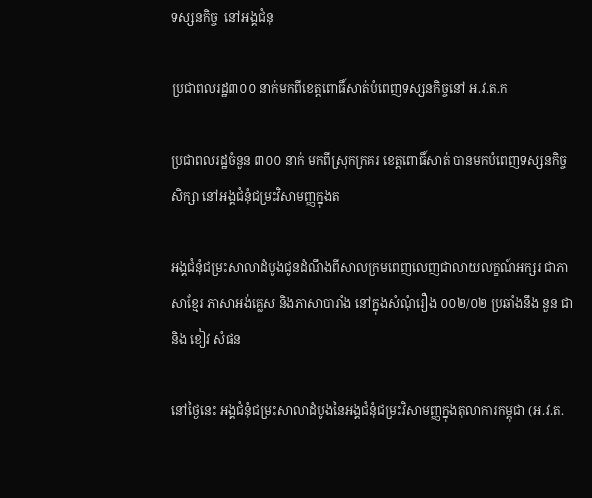ទស្សនកិច្ច  នៅអង្គជំនុ

ប្រជាពលរដ្ឋ៣០០ នាក់មកពីខេត្តពោធិ៍សាត់បំពេញទស្សនកិច្ចនៅ អ.វ.ត.ក

ប្រជាពលរដ្ឋចំនួន ៣០០ នាក់ មកពីស្រុកក្រគរ ខេត្តពោធិ៍សាត់ បានមកបំពេញទស្សនកិច្ចសិក្សា នៅអង្គជំនុំជម្រះវិសាមញ្ញក្នុងត

អង្គជំនុំជម្រះសាលាដំបូងជូនដំណឹងពីសាលក្រមពេញលេញជាលាយលក្ខណ៍អក្សរ ជាភាសាខ្មែរ ភាសាអង់គ្លេស និងភាសាបារាំង នៅក្នុងសំណុំរឿង ០០២/០២ ប្រឆាំងនឹង នួន ជា និង ខៀវ សំផន

នៅថ្ងៃនេះ អង្គជំនុំជម្រះសាលាដំបូងនៃអង្គជំនុំជម្រះវិសាមញ្ញក្នុងតុលាការកម្ពុជា (អ.វ.ត.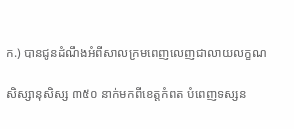ក.) បានជូនដំណឹងអំពីសាលក្រមពេញលេញជាលាយលក្ខណ

សិស្សានុសិស្ស ៣៥០ នាក់មកពីខេត្តកំពត បំពេញទស្សន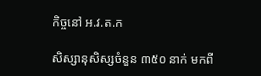កិច្ចនៅ អ.វ.ត.ក

សិស្សានុសិស្សចំនួន ៣៥០ នាក់ មកពី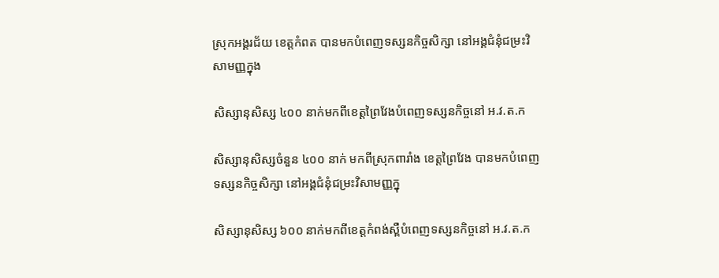ស្រុកអង្គរជ័យ ខេត្តកំពត បានមកបំពេញទស្សនកិច្ចសិក្សា នៅអង្គជំនុំជម្រះវិសាមញ្ញក្នុង

សិស្សានុសិស្ស ៤០០ នាក់មកពីខេត្តព្រៃវែងបំពេញទស្សនកិច្ចនៅ អ.វ.ត.ក

សិស្សានុសិស្សចំនួន ៤០០ នាក់ មកពីស្រុកពារាំង ខេត្តព្រៃវែង បានមកបំពេញទស្សនកិច្ចសិក្សា នៅអង្គជំនុំជម្រះវិសាមញ្ញក្នុ

សិស្សានុសិស្ស ៦០០ នាក់មកពីខេត្តកំពង់ស្ពឺបំពេញទស្សនកិច្ចនៅ អ.វ.ត.ក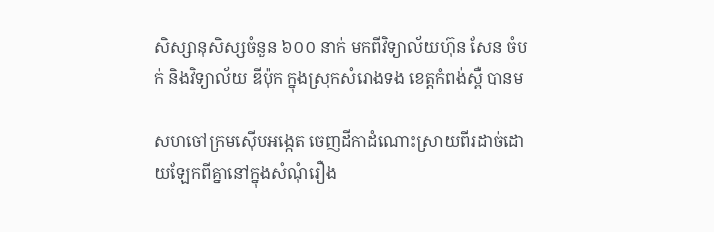សិស្សានុសិស្សចំនួន ៦០០ នាក់ មកពីវិទ្យាល័យហ៊ុន សែន ចំបក់ និងវិទ្យាល័យ ឌីប៉ុក ក្នុងស្រុកសំរោងទង ខេត្តកំពង់ស្ពឺ បានម

សហចៅក្រមស៊ើបអង្កេត ចេញដីកាដំណោះស្រាយពីរដាច់ដោយឡែកពីគ្នានៅក្នុងសំណុំរឿង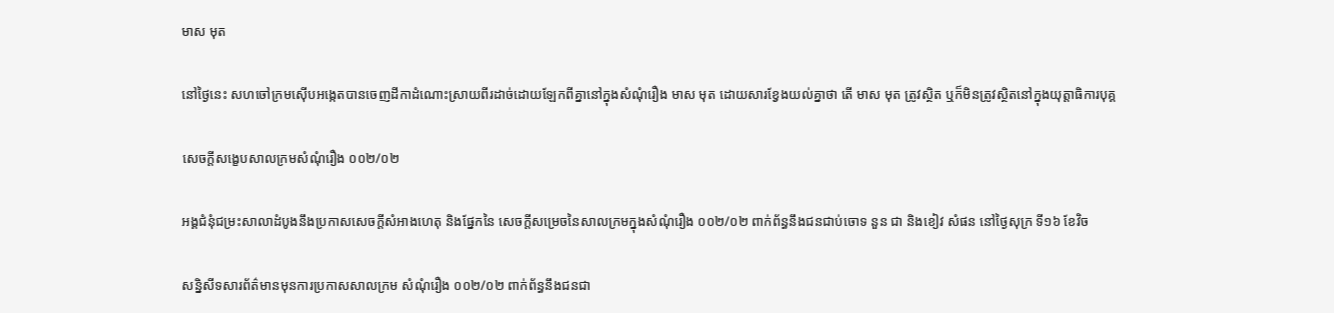មាស មុត

នៅថ្ងៃនេះ សហចៅក្រមស៊ើបអង្កេតបានចេញដីកាដំណោះស្រាយពីរដាច់ដោយឡែកពីគ្នានៅក្នុងសំណុំរឿង មាស មុត ដោយសារខ្វែងយល់គ្នាថា តើ មាស មុត ត្រូវស្ថិត ឬក៏មិនត្រូវស្ថិតនៅក្នុងយុត្តាធិការបុគ្គ

សេចក្ដីសង្ខេបសាលក្រមសំណុំរឿង ០០២/០២

អង្គជំនុំជម្រះសាលាដំបូងនឹងប្រកាសសេចក្តីសំអាងហេតុ និងផ្នែកនៃ សេចក្តីសម្រេចនៃសាលក្រមក្នុងសំណុំរឿង ០០២/០២ ពាក់ព័ន្ធនឹងជនជាប់ចោទ នួន ជា និងខៀវ សំផន នៅថ្ងៃសុក្រ ទី១៦ ខែវិច

សន្និសីទសារព័ត៌មានមុនការប្រកាសសាលក្រម សំណុំរឿង ០០២/០២ ពាក់ព័ន្ធនឹងជនជា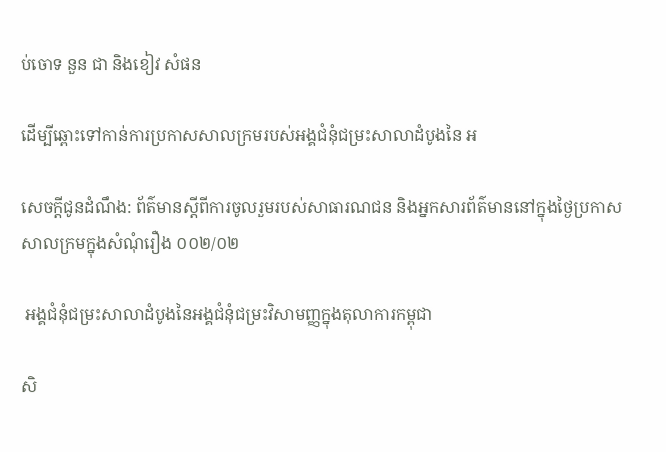ប់ចោទ នួន ជា និងខៀវ សំផន

ដើម្បីឆ្ពោះទៅកាន់ការប្រកាសសាលក្រមរបស់អង្គជំនុំជម្រះសាលាដំបូងនៃ អ

សេចក្តីជូនដំណឹង: ព័ត៌មានស្តីពីការចូលរួមរបស់សាធារណជន និងអ្នកសារព័ត៌មាននៅក្នុងថ្ងៃប្រកាសសាលក្រមក្នុងសំណុំរឿង ០០២/០២

 អង្គជំនុំជម្រះសាលាដំបូងនៃអង្គជំនុំជម្រះវិសាមញ្ញក្នុងតុលាការកម្ពុជា

សិ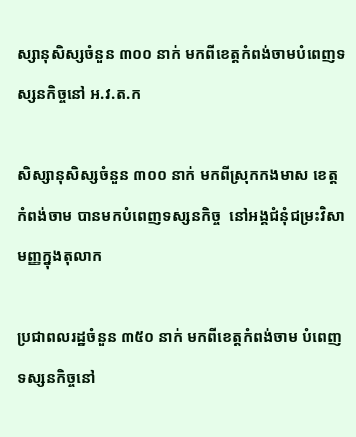ស្សានុសិស្សចំនួន ៣០០ នាក់ មកពីខេត្តកំពង់ចាមបំពេញទស្សនកិច្ចនៅ អ.វ.ត.ក

សិស្សានុសិស្សចំនួន ៣០០ នាក់ មកពីស្រុកកងមាស ខេត្តកំពង់ចាម បានមកបំពេញទស្សនកិច្ច  នៅអង្គជំនុំជម្រះវិសាមញ្ញក្នុងតុលាក

ប្រជាពលរដ្ឋចំនួន ៣៥០ នាក់ មកពីខេត្តកំពង់ចាម បំពេញទស្សនកិច្ចនៅ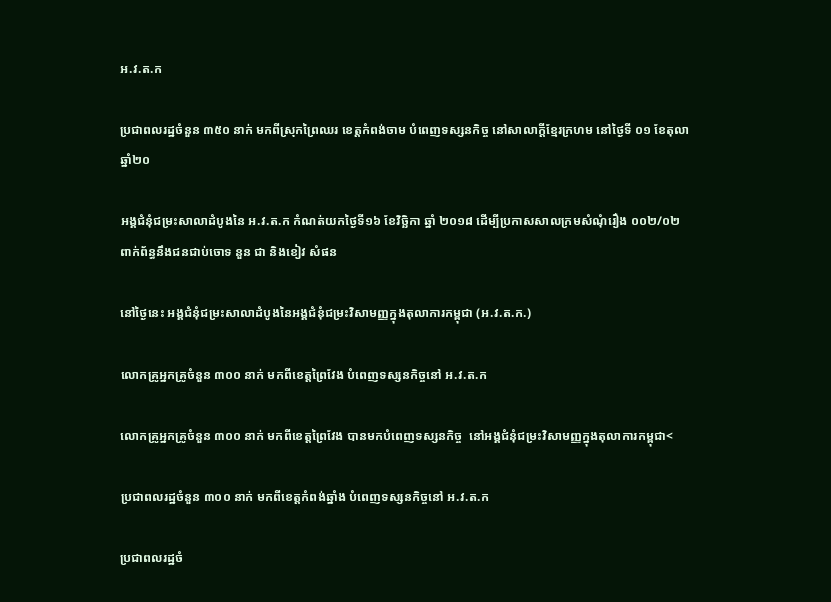អ.វ.ត.ក

ប្រជាពលរដ្ឋចំនួន ៣៥០ នាក់ មកពីស្រុកព្រៃឈរ ខេត្តកំពង់ចាម បំពេញទស្សនកិច្ច នៅសាលាក្តីខ្មែរក្រហម នៅថ្ងៃទី ០១ ខែតុលា ឆ្នាំ២០

អង្គជំនុំជម្រះសាលាដំបូងនៃ អ.វ.ត.ក កំណត់យកថ្ងៃទី១៦ ខែវិច្ឆិកា ឆ្នាំ ២០១៨ ដើម្បីប្រកាសសាលក្រមសំណុំរឿង ០០២/០២ ពាក់ព័ន្ធនឹងជនជាប់ចោទ នួន ជា និងខៀវ សំផន

នៅថ្ងៃនេះ អង្គជំនុំជម្រះសាលាដំបូងនៃអង្គជំនុំជម្រះវិសាមញ្ញក្នុងតុលាការកម្ពុជា (អ.វ.ត.ក.)

លោកគ្រូអ្នកគ្រូចំនួន ៣០០ នាក់ មកពីខេត្តព្រៃវែង បំពេញទស្សនកិច្ចនៅ អ.វ.ត.ក

លោកគ្រូអ្នកគ្រូចំនួន ៣០០ នាក់ មកពីខេត្តព្រៃវែង បានមកបំពេញទស្សនកិច្ច  នៅអង្គជំនុំជម្រះវិសាមញ្ញក្នុងតុលាការកម្ពុជា<

ប្រជាពលរដ្ឋចំនួន ៣០០ នាក់ មកពីខេត្តកំពង់ឆ្នាំង បំពេញទស្សនកិច្ចនៅ អ.វ.ត.ក

ប្រជាពលរដ្ឋចំ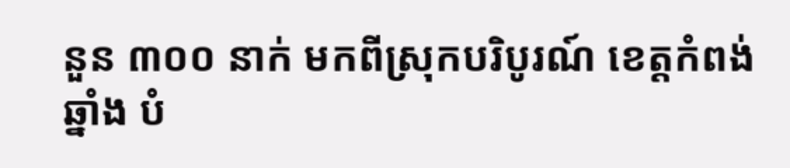នួន ៣០០ នាក់ មកពីស្រុកបរិបូរណ៍ ខេត្តកំពង់ឆ្នាំង បំ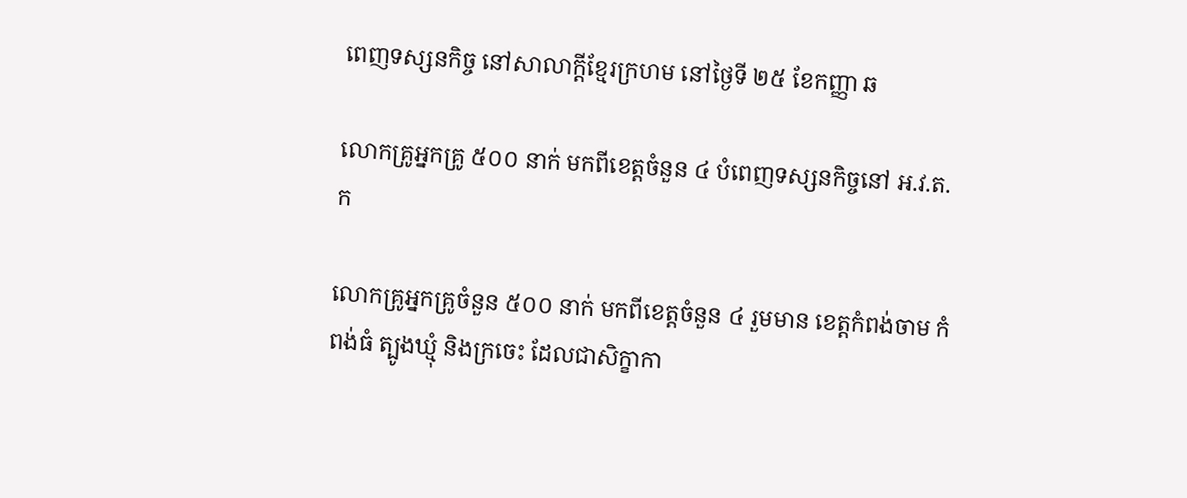ពេញទស្សនកិច្ច នៅសាលាក្តីខ្មែរក្រហម នៅថ្ងៃទី ២៥ ខែកញ្ញា ឆ

លោកគ្រូអ្នកគ្រូ ៥០០ នាក់ មកពីខេត្តចំនួន ៤ បំពេញទស្សនកិច្ចនៅ អ.វ.ត.ក

លោកគ្រូអ្នកគ្រូចំនួន ៥០០ នាក់ មកពីខេត្តចំនួន ៤ រួមមាន ខេត្តកំពង់ចាម កំពង់ធំ ត្បូងឃ្មុំ និងក្រចេះ ដែលជាសិក្ខាកា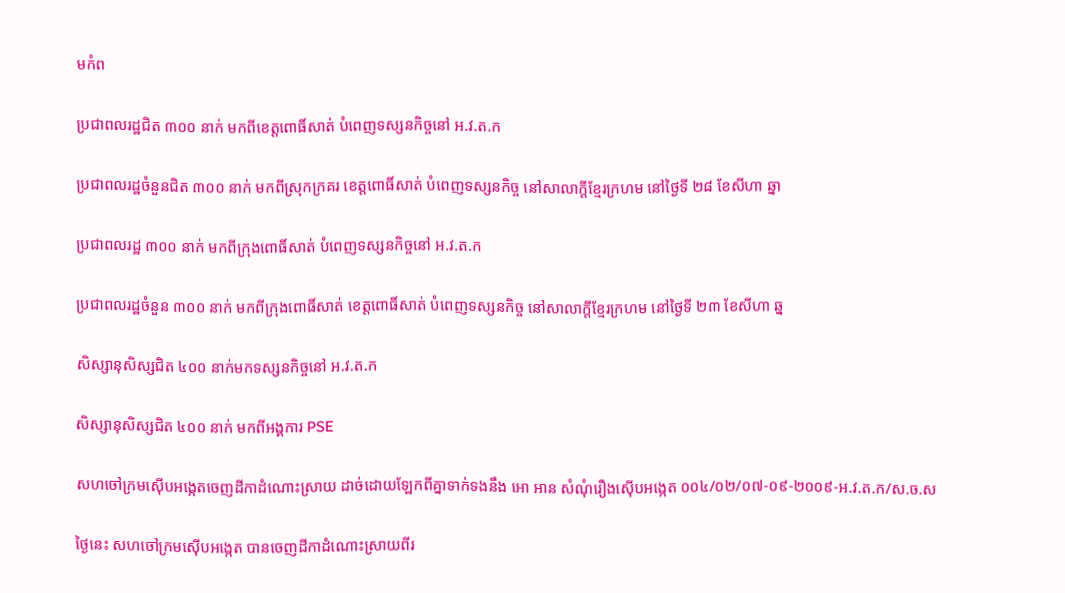មកំព

ប្រជាពលរដ្ឋជិត ៣០០ នាក់ មកពីខេត្តពោធិ៍សាត់ បំពេញទស្សនកិច្ចនៅ អ.វ.ត.ក

ប្រជាពលរដ្ឋចំនួនជិត ៣០០ នាក់ មកពីស្រុកក្រគរ ខេត្តពោធិ៍សាត់ បំពេញទស្សនកិច្ច នៅសាលាក្តីខ្មែរក្រហម នៅថ្ងៃទី ២៨ ខែសីហា ឆ្នា

ប្រជាពលរដ្ឋ ៣០០ នាក់ មកពីក្រុងពោធិ៍សាត់ បំពេញទស្សនកិច្ចនៅ អ.វ.ត.ក

ប្រជាពលរដ្ឋចំនួន ៣០០ នាក់ មកពីក្រុងពោធិ៍សាត់ ខេត្តពោធិ៍សាត់ បំពេញទស្សនកិច្ច នៅសាលាក្តីខ្មែរក្រហម នៅថ្ងៃទី ២៣ ខែសីហា ឆ្ន

សិស្សានុសិស្សជិត ៤០០ នាក់មកទស្សនកិច្ចនៅ អ.វ.ត.ក

សិស្សានុសិស្សជិត ៤០០ នាក់ មកពីអង្គការ PSE

សហចៅក្រមស៊ើបអង្កេតចេញដីកាដំណោះស្រាយ ដាច់ដោយឡែកពីគ្នាទាក់ទងនឹង អោ អាន សំណុំរឿងស៊ើបអង្កេត ០០៤/០២/០៧-០៩-២០០៩-អ.វ.ត.ក/ស.ច.ស

ថ្ងៃនេះ សហចៅក្រមស៊ើបអង្កេត បានចេញដីកាដំណោះស្រាយពីរ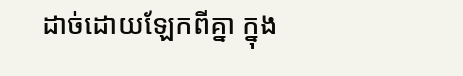ដាច់ដោយឡែកពីគ្នា ក្នុង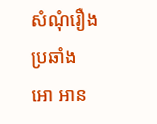សំណុំរឿងប្រឆាំង អោ អាន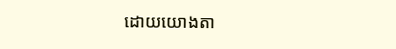ដោយយោងតា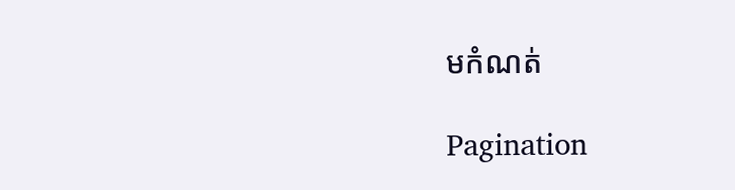មកំណត់

Pagination